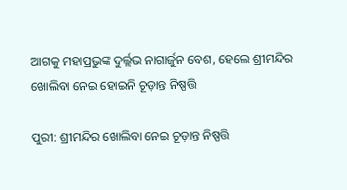ଆଗକୁ ମହାପ୍ରଭୁଙ୍କ ଦୁର୍ଲ୍ଲଭ ନାଗାର୍ଜୁନ ବେଶ, ହେଲେ ଶ୍ରୀମନ୍ଦିର ଖୋଲିବା ନେଇ ହୋଇନି ଚୂଡ଼ାନ୍ତ ନିଷ୍ପତ୍ତି

ପୁରୀ: ଶ୍ରୀମନ୍ଦିର ଖୋଲିବା ନେଇ ଚୂଡ଼ାନ୍ତ ନିଷ୍ପତ୍ତି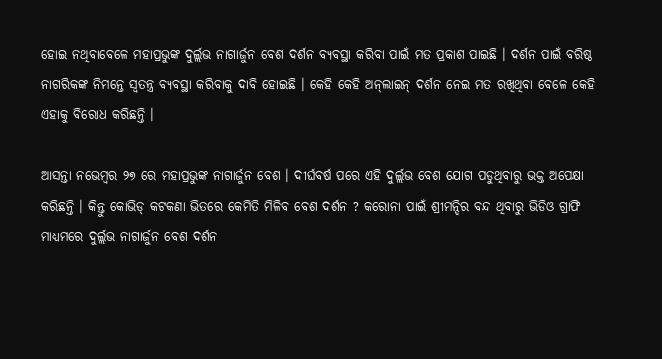ହୋଇ ନଥିବାବେଳେ ମହାପ୍ରଭୁଙ୍କ ଦୁର୍ଲ୍ଲଭ ନାଗାର୍ଜୁନ ବେଶ ଦର୍ଶନ ବ୍ୟବସ୍ଥା କରିବା ପାଇଁ ମତ ପ୍ରକାଶ ପାଇଛି । ଦର୍ଶନ ପାଇଁ ବରିଷ୍ଠ ନାଗରିକଙ୍କ ନିମନ୍ତେ ସ୍ୱତନ୍ତ୍ର ବ୍ୟବସ୍ଥା କରିବାକୁ ଦାବି ହୋଇଛି । କେହି କେହି ଅନ୍‌ଲାଇନ୍‌ ଦର୍ଶନ ନେଇ ମତ ରଖିଥିବା ବେଳେ କେହି ଏହାକୁ ବିରୋଧ କରିଛନ୍ତି ।

ଆସନ୍ତା ନଭେମ୍ବର ୨୭ ରେ ମହାପ୍ରଭୁଙ୍କ ନାଗାର୍ଜୁନ ବେଶ । ଦୀର୍ଘବର୍ଷ ପରେ ଏହି ଦୁର୍ଲ୍ଲଭ ବେଶ ଯୋଗ ପଡୁଥିବାରୁ ଭକ୍ତ ଅପେକ୍ଷା କରିଛନ୍ତି । କିନ୍ତୁ କୋଭିଡ୍‌ କଟକଣା ଭିତରେ କେମିତି ମିଳିବ ବେଶ ଦର୍ଶନ ? କରୋନା ପାଇଁ ଶ୍ରୀମନ୍ଦିର ବନ୍ଦ ଥିବାରୁ ଭିଡିଓ ଗ୍ରାଫି ମାଧ୍ୟମରେ ଦୁର୍ଲ୍ଲଭ ନାଗାର୍ଜୁନ ବେଶ ଦର୍ଶନ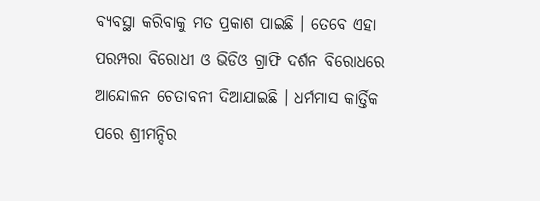ବ୍ୟବସ୍ଥା କରିବାକୁ ମତ ପ୍ରକାଶ ପାଇଛି । ତେବେ ଏହା ପରମ୍ପରା ବିରୋଧୀ ଓ ଭିଡିଓ ଗ୍ରାଫି ଦର୍ଶନ ବିରୋଧରେ ଆନ୍ଦୋଳନ ଚେତାବନୀ ଦିଆଯାଇଛି । ଧର୍ମମାସ କାର୍ତ୍ତିକ ପରେ ଶ୍ରୀମନ୍ଦିର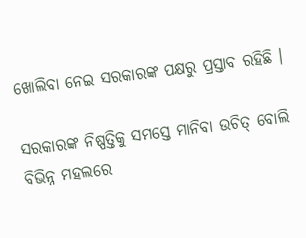ଖୋଲିବା ନେଇ ସରକାରଙ୍କ ପକ୍ଷରୁ ପ୍ରସ୍ତାବ ରହିଛି ।

ସରକାରଙ୍କ ନିଷ୍ପତ୍ତିକୁ ସମସ୍ତେ ମାନିବା ଉଚିତ୍ ବୋଲି ବିଭିନ୍ନ ମହଲରେ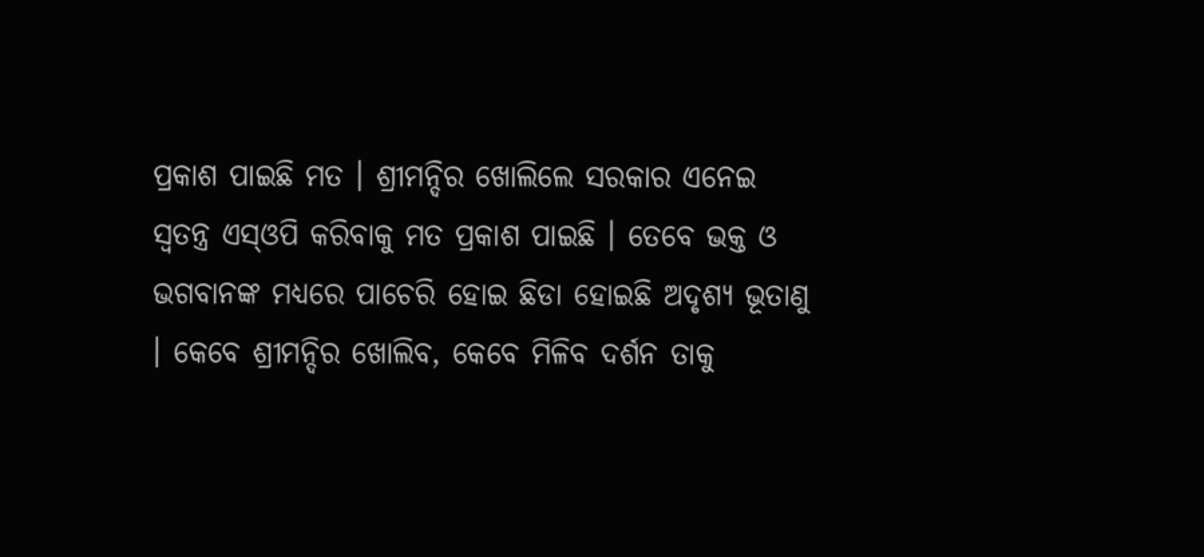ପ୍ରକାଶ ପାଇଛି ମତ । ଶ୍ରୀମନ୍ଦିର ଖୋଲିଲେ ସରକାର ଏନେଇ ସ୍ୱତନ୍ତ୍ର ଏସ୍‌ଓପି କରିବାକୁ ମତ ପ୍ରକାଶ ପାଇଛି । ତେବେ ଭକ୍ତ ଓ ଭଗବାନଙ୍କ ମଧ୍ୟରେ ପାଚେରି ହୋଇ ଛିଡା ହୋଇଛି ଅଦୃଶ୍ୟ ଭୂତାଣୁ । କେବେ ଶ୍ରୀମନ୍ଦିର ଖୋଲିବ, କେବେ ମିଳିବ ଦର୍ଶନ ତାକୁ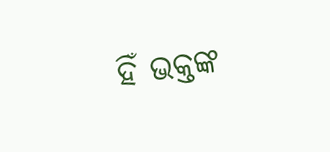ହିଁ ଭକ୍ତଙ୍କ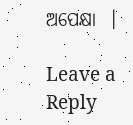ଅପେକ୍ଷା  ।

Leave a Reply